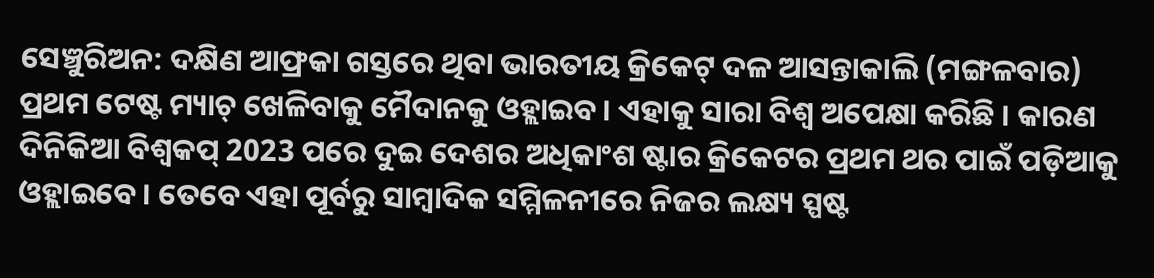ସେଞ୍ଚୁରିଅନ: ଦକ୍ଷିଣ ଆଫ୍ରକା ଗସ୍ତରେ ଥିବା ଭାରତୀୟ କ୍ରିକେଟ୍ ଦଳ ଆସନ୍ତାକାଲି (ମଙ୍ଗଳବାର) ପ୍ରଥମ ଟେଷ୍ଟ ମ୍ୟାଚ୍ ଖେଳିବାକୁ ମୈଦାନକୁ ଓହ୍ଲାଇବ । ଏହାକୁ ସାରା ବିଶ୍ବ ଅପେକ୍ଷା କରିଛି । କାରଣ ଦିନିକିଆ ବିଶ୍ବକପ୍ 2023 ପରେ ଦୁଇ ଦେଶର ଅଧିକାଂଶ ଷ୍ଟାର କ୍ରିକେଟର ପ୍ରଥମ ଥର ପାଇଁ ପଡ଼ିଆକୁ ଓହ୍ଲାଇବେ । ତେବେ ଏହା ପୂର୍ବରୁ ସାମ୍ବାଦିକ ସମ୍ମିଳନୀରେ ନିଜର ଲକ୍ଷ୍ୟ ସ୍ପଷ୍ଟ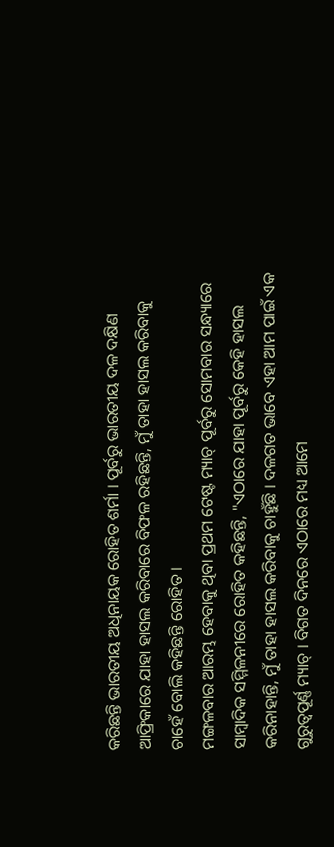କରିଛନ୍ତି ଭାରତୀୟ ଅଧିନାୟକ ରୋହିତ ଶର୍ମା । ପୂର୍ବରୁ ଭାରତୀୟ ଦଳ ଦକ୍ଷିଣ ଆଫ୍ରିକାରେ ଯାହା ହାସଲ କରିବାରେ ବିଫଳ ରହିଛନ୍ତି, ମୁଁ ତାହା ହାସଲ କରିବାକୁ ଚାହେଁ ବୋଲି କହିଛନ୍ତି ରୋହିତ ।
ମଙ୍ଗଳବାର ଆରମ୍ଭ ହେବାକୁ ଥିବା ପ୍ରଥମ ଟେଷ୍ଟ ମ୍ୟାଚ୍ ପୂର୍ବରୁ ସୋମବାର ସନ୍ଧ୍ୟାରେ ସାମ୍ବାଦିକ ସମ୍ମିଳନୀରେ ରୋହିତ କହିଛନ୍ତି, "ଏଠାରେ ଯାହା ପୂର୍ବରୁ କେହି ହାସଲ କରିନାହାନ୍ତି, ମୁଁ ତାହା ହାସଲ କରିବାକୁ ଚାହୁଁଛି । ଦଳଗତ ଭାବେ ଏହା ଆମ ପାଇଁ ଏକ ଗୁରୁତ୍ବପୂର୍ଣ୍ଣ ମ୍ୟାଚ୍ । ବିଗତ ଦିନରେ ଏଠାରେ ମଧ୍ୟ ଆମେ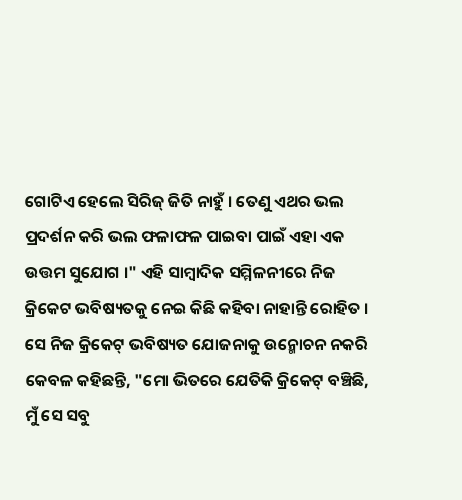ଗୋଟିଏ ହେଲେ ସିରିଜ୍ ଜିତି ନାହୁଁ । ତେଣୁ ଏଥର ଭଲ ପ୍ରଦର୍ଶନ କରି ଭଲ ଫଳାଫଳ ପାଇବା ପାଇଁ ଏହା ଏକ ଉତ୍ତମ ସୁଯୋଗ ।" ଏହି ସାମ୍ବାଦିକ ସମ୍ମିଳନୀରେ ନିଜ କ୍ରିକେଟ ଭବିଷ୍ୟତକୁ ନେଇ କିଛି କହିବା ନାହାନ୍ତି ରୋହିତ । ସେ ନିଜ କ୍ରିକେଟ୍ ଭବିଷ୍ୟତ ଯୋଜନାକୁ ଉନ୍ମୋଚନ ନକରି କେବଳ କହିଛନ୍ତି, "ମୋ ଭିତରେ ଯେତିକି କ୍ରିକେଟ୍ ବଞ୍ଚିଛି, ମୁଁ ସେ ସବୁ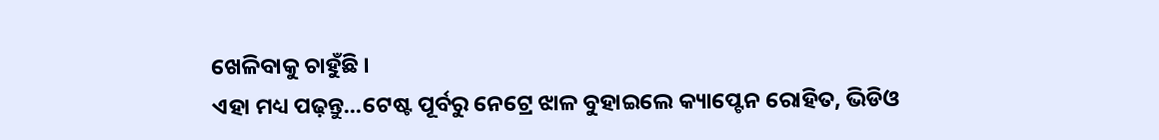ଖେଳିବାକୁ ଚାହୁଁଛି ।
ଏହା ମଧ୍ୟ ପଢ଼ନ୍ତୁ...ଟେଷ୍ଟ ପୂର୍ବରୁ ନେଟ୍ରେ ଝାଳ ବୁହାଇଲେ କ୍ୟାପ୍ଟେନ ରୋହିତ, ଭିଡିଓ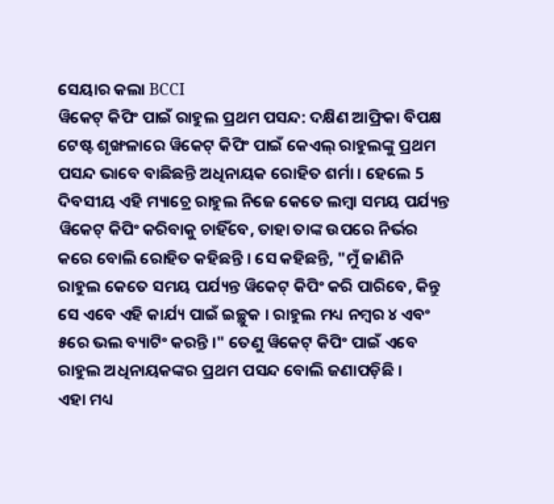ସେୟାର କଲା BCCI
ୱିକେଟ୍ କିପିଂ ପାଇଁ ରାହୁଲ ପ୍ରଥମ ପସନ୍ଦ: ଦକ୍ଷିଣ ଆଫ୍ରିକା ବିପକ୍ଷ ଟେଷ୍ଟ ଶୃଙ୍ଖଳାରେ ୱିକେଟ୍ କିପିଂ ପାଇଁ କେଏଲ୍ ରାହୁଲଙ୍କୁ ପ୍ରଥମ ପସନ୍ଦ ଭାବେ ବାଛିଛନ୍ତି ଅଧିନାୟକ ରୋହିତ ଶର୍ମା । ହେଲେ 5 ଦିବସୀୟ ଏହି ମ୍ୟାଚ୍ରେ ରାହୁଲ ନିଜେ କେତେ ଲମ୍ବା ସମୟ ପର୍ଯ୍ୟନ୍ତ ୱିକେଟ୍ କିପିଂ କରିବାକୁ ଚାହିଁବେ, ତାହା ତାଙ୍କ ଉପରେ ନିର୍ଭର କରେ ବୋଲି ରୋହିତ କହିଛନ୍ତି । ସେ କହିଛନ୍ତି, "ମୁଁ ଜାଣିନି ରାହୁଲ କେତେ ସମୟ ପର୍ଯ୍ୟନ୍ତ ୱିକେଟ୍ କିପିଂ କରି ପାରିବେ, କିନ୍ତୁ ସେ ଏବେ ଏହି କାର୍ଯ୍ୟ ପାଇଁ ଇଚ୍ଛୁକ । ରାହୁଲ ମଧ୍ୟ ନମ୍ବର ୪ ଏବଂ ୫ରେ ଭଲ ବ୍ୟାଟିଂ କରନ୍ତି ।" ତେଣୁ ୱିକେଟ୍ କିପିଂ ପାଇଁ ଏବେ ରାହୁଲ ଅଧିନାୟକଙ୍କର ପ୍ରଥମ ପସନ୍ଦ ବୋଲି ଜଣାପଡ଼ିଛି ।
ଏହା ମଧ୍ୟ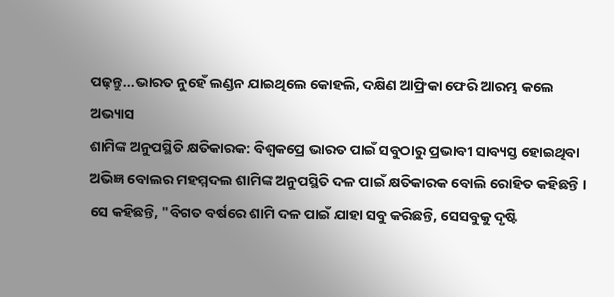ପଢ଼ନ୍ତୁ...ଭାରତ ନୁହେଁ ଲଣ୍ଡନ ଯାଇଥିଲେ କୋହଲି, ଦକ୍ଷିଣ ଆଫ୍ରିକା ଫେରି ଆରମ୍ଭ କଲେ ଅଭ୍ୟାସ
ଶାମିଙ୍କ ଅନୁପସ୍ଥିତି କ୍ଷତିକାରକ: ବିଶ୍ବକପ୍ରେ ଭାରତ ପାଇଁ ସବୁଠାରୁ ପ୍ରଭାବୀ ସାବ୍ୟସ୍ତ ହୋଇଥିବା ଅଭିଜ୍ଞ ବୋଲର ମହମ୍ମଦଲ ଶାମିଙ୍କ ଅନୁପସ୍ଥିତି ଦଳ ପାଇଁ କ୍ଷତିକାରକ ବୋଲି ରୋହିତ କହିଛନ୍ତି । ସେ କହିଛନ୍ତି, "ବିଗତ ବର୍ଷରେ ଶାମି ଦଳ ପାଇଁ ଯାହା ସବୁ କରିଛନ୍ତି, ସେସବୁକୁ ଦୃଷ୍ଟି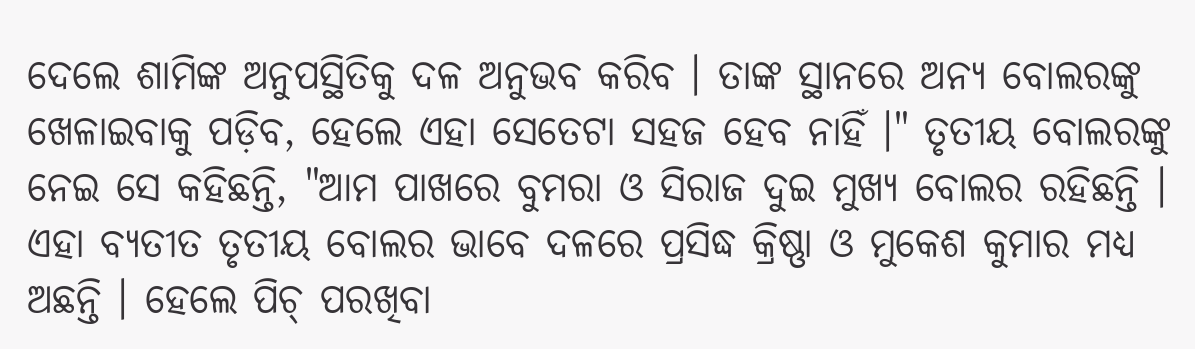ଦେଲେ ଶାମିଙ୍କ ଅନୁପସ୍ଥିତିକୁ ଦଳ ଅନୁଭବ କରିବ । ତାଙ୍କ ସ୍ଥାନରେ ଅନ୍ୟ ବୋଲରଙ୍କୁ ଖେଳାଇବାକୁ ପଡ଼ିବ, ହେଲେ ଏହା ସେତେଟା ସହଜ ହେବ ନାହିଁ ।" ତୃତୀୟ ବୋଲରଙ୍କୁ ନେଇ ସେ କହିଛନ୍ତି, "ଆମ ପାଖରେ ବୁମରା ଓ ସିରାଜ ଦୁଇ ମୁଖ୍ୟ ବୋଲର ରହିଛନ୍ତି । ଏହା ବ୍ୟତୀତ ତୃତୀୟ ବୋଲର ଭାବେ ଦଳରେ ପ୍ରସିଦ୍ଧ କ୍ରିଷ୍ଣା ଓ ମୁକେଶ କୁମାର ମଧ୍ୟ ଅଛନ୍ତି । ହେଲେ ପିଚ୍ ପରଖିବା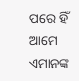ପରେ ହିଁ ଆମେ ଏମାନଙ୍କ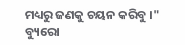ମଧ୍ୟରୁ ଜଣକୁ ଚୟନ କରିବୁ ।"
ବ୍ୟୁରୋ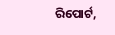ରିପୋର୍ଟ,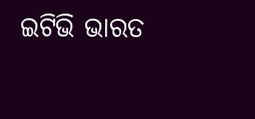ଇଟିଭି ଭାରତ